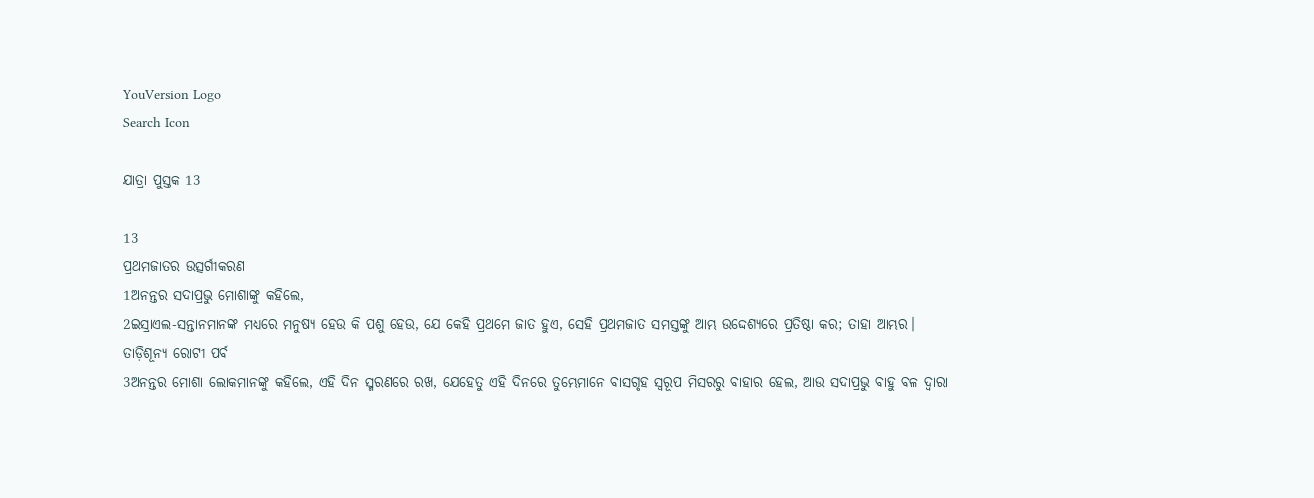YouVersion Logo
Search Icon

ଯାତ୍ରା ପୁସ୍ତକ 13

13
ପ୍ରଥମଜାତର ଉତ୍ସର୍ଗୀକରଣ
1ଅନନ୍ତର ସଦାପ୍ରଭୁ ମୋଶାଙ୍କୁ କହିଲେ,
2ଇସ୍ରାଏଲ-ସନ୍ତାନମାନଙ୍କ ମଧ୍ୟରେ ମନୁଷ୍ୟ ହେଉ କି ପଶୁ ହେଉ, ଯେ କେହି ପ୍ରଥମେ ଜାତ ହୁଏ, ସେହି ପ୍ରଥମଜାତ ସମସ୍ତଙ୍କୁ ଆମ୍ଭ ଉଦ୍ଦେଶ୍ୟରେ ପ୍ରତିଷ୍ଠା କର; ତାହା ଆମ୍ଭର।
ତାଡ଼ିଶୂନ୍ୟ ରୋଟୀ ପର୍ବ
3ଅନନ୍ତର ମୋଶା ଲୋକମାନଙ୍କୁ କହିଲେ, ଏହି ଦିନ ସ୍ମରଣରେ ରଖ, ଯେହେତୁ ଏହି ଦିନରେ ତୁମ୍ଭେମାନେ ବାସଗୃହ ସ୍ଵରୂପ ମିସରରୁ ବାହାର ହେଲ, ଆଉ ସଦାପ୍ରଭୁ ବାହୁ ବଳ ଦ୍ଵାରା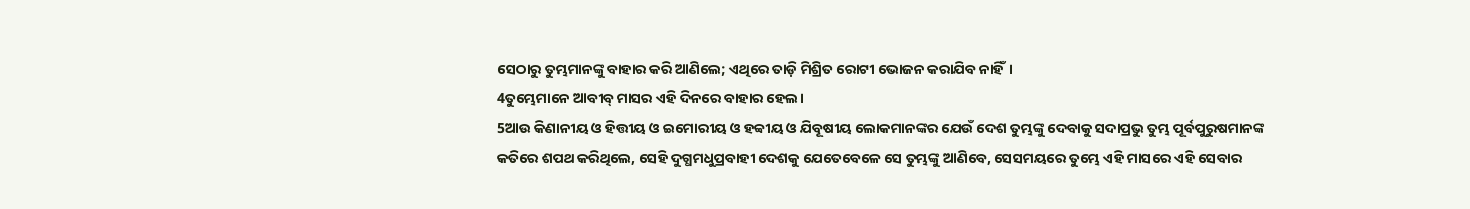ସେଠାରୁ ତୁମ୍ଭମାନଙ୍କୁ ବାହାର କରି ଆଣିଲେ; ଏଥିରେ ତାଡ଼ି ମିଶ୍ରିତ ରୋଟୀ ଭୋଜନ କରାଯିବ ନାହିଁ।
4ତୁମ୍ଭେମାନେ ଆବୀବ୍ ମାସର ଏହି ଦିନରେ ବାହାର ହେଲ।
5ଆଉ କିଣାନୀୟ ଓ ହିତ୍ତୀୟ ଓ ଇମୋରୀୟ ଓ ହବ୍ବୀୟ ଓ ଯିବୂଷୀୟ ଲୋକମାନଙ୍କର ଯେଉଁ ଦେଶ ତୁମ୍ଭଙ୍କୁ ଦେବାକୁ ସଦାପ୍ରଭୁ ତୁମ୍ଭ ପୂର୍ବପୁରୁଷମାନଙ୍କ କତିରେ ଶପଥ କରିଥିଲେ, ସେହି ଦୁଗ୍ଧମଧୁପ୍ରବାହୀ ଦେଶକୁ ଯେତେବେଳେ ସେ ତୁମ୍ଭଙ୍କୁ ଆଣିବେ, ସେସମୟରେ ତୁମ୍ଭେ ଏହି ମାସରେ ଏହି ସେବାର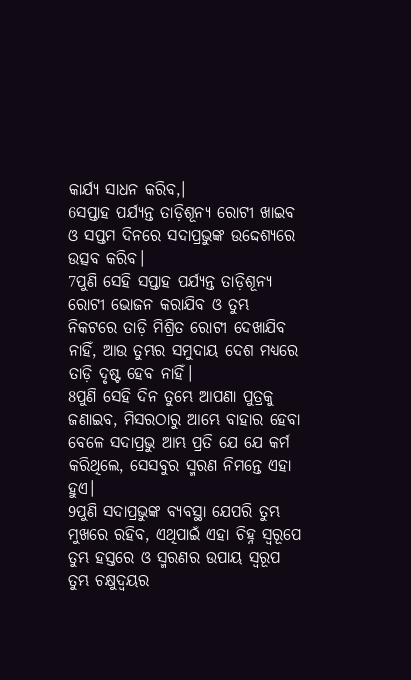କାର୍ଯ୍ୟ ସାଧନ କରିବ,।
6ସପ୍ତାହ ପର୍ଯ୍ୟନ୍ତ ତାଡ଼ିଶୂନ୍ୟ ରୋଟୀ ଖାଇବ ଓ ସପ୍ତମ ଦିନରେ ସଦାପ୍ରଭୁଙ୍କ ଉଦ୍ଦେଶ୍ୟରେ ଉତ୍ସବ କରିବ।
7ପୁଣି ସେହି ସପ୍ତାହ ପର୍ଯ୍ୟନ୍ତ ତାଡ଼ିଶୂନ୍ୟ ରୋଟୀ ଭୋଜନ କରାଯିବ ଓ ତୁମ୍ଭ ନିକଟରେ ତାଡ଼ି ମିଶ୍ରିତ ରୋଟୀ ଦେଖାଯିବ ନାହିଁ, ଆଉ ତୁମ୍ଭର ସମୁଦାୟ ଦେଶ ମଧ୍ୟରେ ତାଡ଼ି ଦୃଷ୍ଟ ହେବ ନାହିଁ।
8ପୁଣି ସେହି ଦିନ ତୁମ୍ଭେ ଆପଣା ପୁତ୍ରକୁ ଜଣାଇବ, ମିସରଠାରୁ ଆମ୍ଭେ ବାହାର ହେବା ବେଳେ ସଦାପ୍ରଭୁ ଆମ୍ଭ ପ୍ରତି ଯେ ଯେ କର୍ମ କରିଥିଲେ, ସେସବୁର ସ୍ମରଣ ନିମନ୍ତେ ଏହା ହୁଏ।
9ପୁଣି ସଦାପ୍ରଭୁଙ୍କ ବ୍ୟବସ୍ଥା ଯେପରି ତୁମ୍ଭ ମୁଖରେ ରହିବ, ଏଥିପାଇଁ ଏହା ଚିହ୍ନ ସ୍ଵରୂପେ ତୁମ୍ଭ ହସ୍ତରେ ଓ ସ୍ମରଣର ଉପାୟ ସ୍ଵରୂପ ତୁମ୍ଭ ଚକ୍ଷୁଦ୍ଵୟର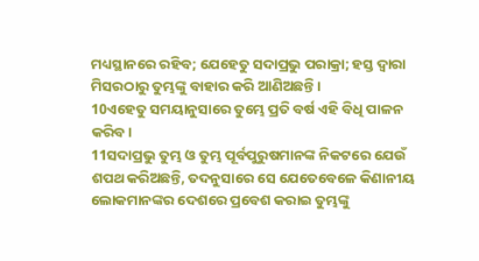ମଧ୍ୟସ୍ଥାନରେ ରହିବ; ଯେହେତୁ ସଦାପ୍ରଭୁ ପରାକ୍ରା; ହସ୍ତ ଦ୍ଵାରା ମିସରଠାରୁ ତୁମ୍ଭଙ୍କୁ ବାହାର କରି ଆଣିଅଛନ୍ତି।
10ଏହେତୁ ସମୟାନୁସାରେ ତୁମ୍ଭେ ପ୍ରତି ବର୍ଷ ଏହି ବିଧି ପାଳନ କରିବ।
11ସଦାପ୍ରଭୁ ତୁମ୍ଭ ଓ ତୁମ୍ଭ ପୂର୍ବପୁରୁଷମାନଙ୍କ ନିକଟରେ ଯେଉଁ ଶପଥ କରିଅଛନ୍ତି, ତଦନୁସାରେ ସେ ଯେତେବେଳେ କିଣାନୀୟ ଲୋକମାନଙ୍କର ଦେଶରେ ପ୍ରବେଶ କରାଇ ତୁମ୍ଭଙ୍କୁ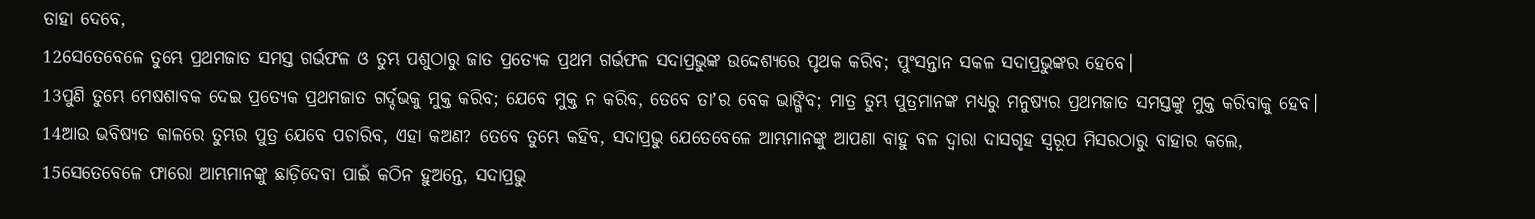ତାହା ଦେବେ,
12ସେତେବେଳେ ତୁମ୍ଭେ ପ୍ରଥମଜାତ ସମସ୍ତ ଗର୍ଭଫଳ ଓ ତୁମ୍ଭ ପଶୁଠାରୁ ଜାତ ପ୍ରତ୍ୟେକ ପ୍ରଥମ ଗର୍ଭଫଳ ସଦାପ୍ରଭୁଙ୍କ ଉଦ୍ଦେଶ୍ୟରେ ପୃଥକ କରିବ; ପୁଂସନ୍ତାନ ସକଳ ସଦାପ୍ରଭୁଙ୍କର ହେବେ।
13ପୁଣି ତୁମ୍ଭେ ମେଷଶାବକ ଦେଇ ପ୍ରତ୍ୟେକ ପ୍ରଥମଜାତ ଗର୍ଦ୍ଦଭକୁ ମୁକ୍ତ କରିବ; ଯେବେ ମୁକ୍ତ ନ କରିବ, ତେବେ ତାʼର ବେକ ଭାଙ୍ଗିବ; ମାତ୍ର ତୁମ୍ଭ ପୁତ୍ରମାନଙ୍କ ମଧ୍ୟରୁ ମନୁଷ୍ୟର ପ୍ରଥମଜାତ ସମସ୍ତଙ୍କୁ ମୁକ୍ତ କରିବାକୁ ହେବ।
14ଆଉ ଭବିଷ୍ୟତ କାଳରେ ତୁମ୍ଭର ପୁତ୍ର ଯେବେ ପଚାରିବ, ଏହା କଅଣ? ତେବେ ତୁମ୍ଭେ କହିବ, ସଦାପ୍ରଭୁ ଯେତେବେଳେ ଆମ୍ଭମାନଙ୍କୁ ଆପଣା ବାହୁ ବଳ ଦ୍ଵାରା ଦାସଗୃହ ସ୍ଵରୂପ ମିସରଠାରୁ ବାହାର କଲେ,
15ସେତେବେଳେ ଫାରୋ ଆମ୍ଭମାନଙ୍କୁ ଛାଡ଼ିଦେବା ପାଇଁ କଠିନ ହୁଅନ୍ତେ, ସଦାପ୍ରଭୁ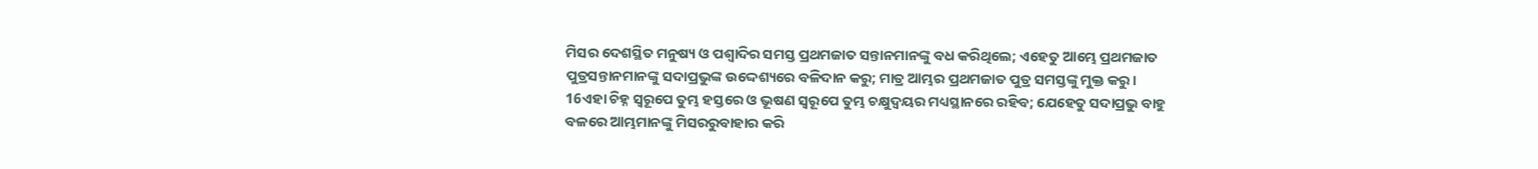ମିସର ଦେଶସ୍ଥିତ ମନୁଷ୍ୟ ଓ ପଶ୍ଵାଦିର ସମସ୍ତ ପ୍ରଥମଜାତ ସନ୍ତାନମାନଙ୍କୁ ବଧ କରିଥିଲେ; ଏହେତୁ ଆମ୍ଭେ ପ୍ରଥମଜାତ ପୁତ୍ରସନ୍ତାନମାନଙ୍କୁ ସଦାପ୍ରଭୁଙ୍କ ଉଦ୍ଦେଶ୍ୟରେ ବଳିଦାନ କରୁ; ମାତ୍ର ଆମ୍ଭର ପ୍ରଥମଜାତ ପୁତ୍ର ସମସ୍ତଙ୍କୁ ମୁକ୍ତ କରୁ।
16ଏହା ଚିହ୍ନ ସ୍ଵରୂପେ ତୁମ୍ଭ ହସ୍ତରେ ଓ ଭୂଷଣ ସ୍ଵରୂପେ ତୁମ୍ଭ ଚକ୍ଷୁଦ୍ଵୟର ମଧ୍ୟସ୍ଥାନରେ ରହିବ; ଯେହେତୁ ସଦାପ୍ରଭୁ ବାହୁ ବଳରେ ଆମ୍ଭମାନଙ୍କୁ ମିସରରୁବାହାର କରି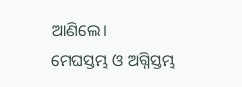ଆଣିଲେ।
ମେଘସ୍ତମ୍ଭ ଓ ଅଗ୍ନିସ୍ତମ୍ଭ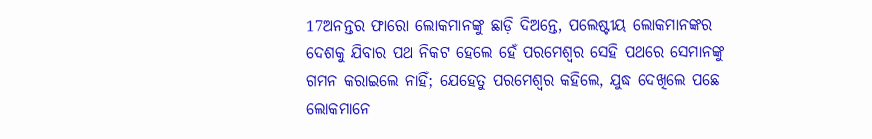17ଅନନ୍ତର ଫାରୋ ଲୋକମାନଙ୍କୁ ଛାଡ଼ି ଦିଅନ୍ତେ, ପଲେଷ୍ଟୀୟ ଲୋକମାନଙ୍କର ଦେଶକୁ ଯିବାର ପଥ ନିକଟ ହେଲେ ହେଁ ପରମେଶ୍ଵର ସେହି ପଥରେ ସେମାନଙ୍କୁ ଗମନ କରାଇଲେ ନାହିଁ; ଯେହେତୁ ପରମେଶ୍ଵର କହିଲେ, ଯୁଦ୍ଧ ଦେଖିଲେ ପଛେ ଲୋକମାନେ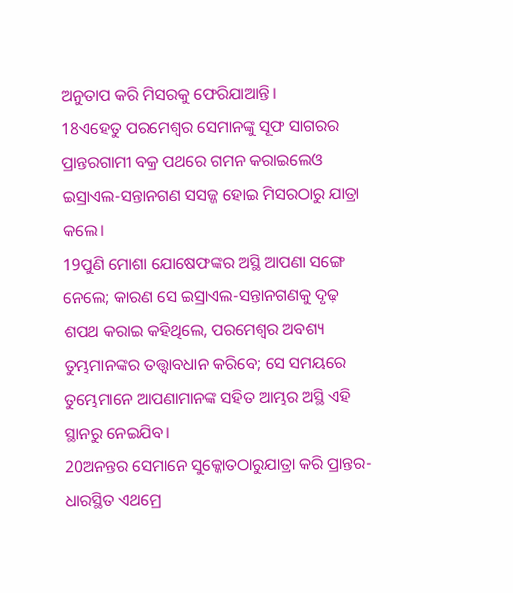ଅନୁତାପ କରି ମିସରକୁ ଫେରିଯାଆନ୍ତି।
18ଏହେତୁ ପରମେଶ୍ଵର ସେମାନଙ୍କୁ ସୂଫ ସାଗରର ପ୍ରାନ୍ତରଗାମୀ ବକ୍ର ପଥରେ ଗମନ କରାଇଲେଓ ଇସ୍ରାଏଲ-ସନ୍ତାନଗଣ ସସଜ୍ଜ ହୋଇ ମିସରଠାରୁ ଯାତ୍ରା କଲେ।
19ପୁଣି ମୋଶା ଯୋଷେଫଙ୍କର ଅସ୍ଥି ଆପଣା ସଙ୍ଗେ ନେଲେ; କାରଣ ସେ ଇସ୍ରାଏଲ-ସନ୍ତାନଗଣକୁ ଦୃଢ଼ ଶପଥ କରାଇ କହିଥିଲେ, ପରମେଶ୍ଵର ଅବଶ୍ୟ ତୁମ୍ଭମାନଙ୍କର ତତ୍ତ୍ଵାବଧାନ କରିବେ; ସେ ସମୟରେ ତୁମ୍ଭେମାନେ ଆପଣାମାନଙ୍କ ସହିତ ଆମ୍ଭର ଅସ୍ଥି ଏହି ସ୍ଥାନରୁ ନେଇଯିବ।
20ଅନନ୍ତର ସେମାନେ ସୁକ୍କୋତଠାରୁଯାତ୍ରା କରି ପ୍ରାନ୍ତର-ଧାରସ୍ଥିତ ଏଥମ୍ରେ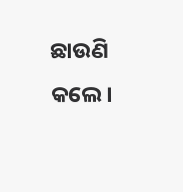ଛାଉଣି କଲେ।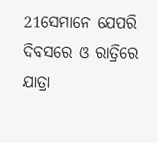21ସେମାନେ ଯେପରି ଦିବସରେ ଓ ରାତ୍ରିରେ ଯାତ୍ରା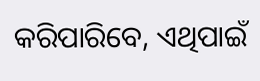କରିପାରିବେ, ଏଥିପାଇଁ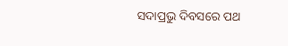ସଦାପ୍ରଭୁ ଦିବସରେ ପଥ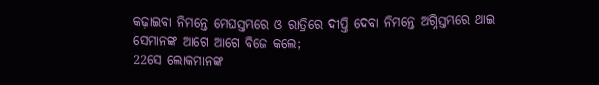କଢ଼ାଇବା ନିମନ୍ତେ ମେଘସ୍ତମ୍ଭରେ ଓ ରାତ୍ରିରେ ଦୀପ୍ତି ଦେବା ନିମନ୍ତେ ଅଗ୍ନିସ୍ତମ୍ଭରେ ଥାଇ ସେମାନଙ୍କ ଆଗେ ଆଗେ ବିଜେ କଲେ;
22ସେ ଲୋକମାନଙ୍କ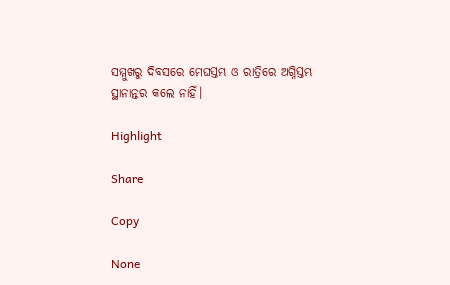ସମ୍ମୁଖରୁ ଦିବସରେ ମେଘସ୍ତମ୍ଭ ଓ ରାତ୍ରିରେ ଅଗ୍ନିସ୍ତମ୍ଭ ସ୍ଥାନାନ୍ତର କଲେ ନାହିଁ।

Highlight

Share

Copy

None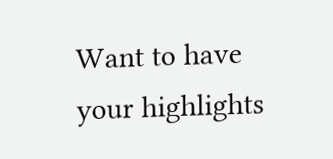Want to have your highlights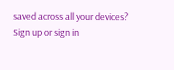saved across all your devices? Sign up or sign in